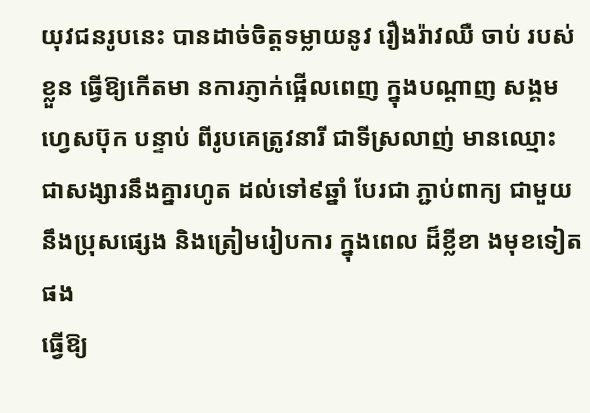យុវជនរូបនេះ បានដាច់ចិត្តទម្លាយនូវ រឿងរ៉ាវឈឺ ចាប់ របស់ខ្លួន ធ្វើឱ្យកើតមា នការភ្ញាក់ផ្អើលពេញ ក្នុងបណ្តាញ សង្គមហ្វេសប៊ុក បន្ទាប់ ពីរូបគេត្រូវនារី ជាទីស្រលាញ់ មានឈ្មោះ ជាសង្សារនឹងគ្នារហូត ដល់ទៅ៩ឆ្នាំ បែរជា ភ្ជាប់ពាក្យ ជាមួយ នឹងប្រុសផ្សេង និងត្រៀមរៀបការ ក្នុងពេល ដ៏ខ្លីខា ងមុខទៀតផង
ធ្វើឱ្យ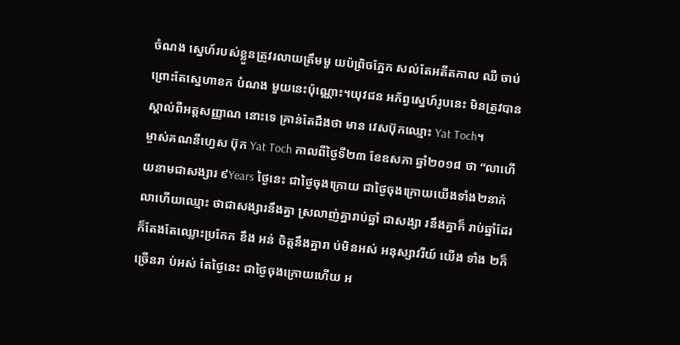ចំណង ស្នេហ៍របស់ខ្លួនត្រូវរលាយត្រឹមមួ យប៉ព្រិចភ្នែក សល់តែអតីតកាល ឈឺ ចាប់ ព្រោះតែស្នេហាខក បំណង មួយនេះប៉ុណ្ណោះ។យុវជន អភ័ព្វស្នេហ៍រូបនេះ មិនត្រូវបានស្គាល់ពីអត្តសញ្ញាណ នោះទេ គ្រាន់តែដឹងថា មាន វេសប៊ុកឈ្មោះ Yat Toch។
ម្ចាស់គណនីហ្វេស ប៊ុក Yat Toch កាលពីថ្ងៃទី២៣ ខែឧសភា ឆ្នាំ២០១៨ ថា “លាហើយនាមជាសង្សារ ៩Years ថ្ងៃនេះ ជាថ្ងៃចុងក្រោយ ជាថ្ងៃចុងក្រោយយើងទាំង២នាក់ លាហើយឈ្មោះ ថាជាសង្សារនឹងគ្នា ស្រលាញ់គ្នារាប់ឆ្នាំ ជាសង្សា រនឹងគ្នាក៏ រាប់ឆ្នាំដែរ ក៏តែងតែឈ្លោះប្រកែក ខឹង អន់ ចិត្តនឹងគ្នារា ប់មិនអស់ អនុស្សាវរីយ៍ យើង ទាំង ២ក៏ច្រើនរា ប់អស់ តែថ្ងៃនេះ ជាថ្ងៃចុងក្រោយហើយ អ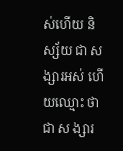ស់ហើយ និស្ស័យ ជា សង្សារអស់ ហើយឈ្មោះ ថាជា ស ង្សារ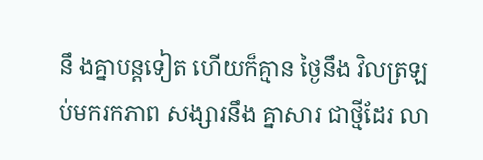នឹ ងគ្នាបន្តទៀត ហើយក៏គ្មាន ថ្ងៃនឹង វិលត្រឡប់មករកភាព សង្សារនឹង គ្នាសារ ជាថ្មីដែរ លា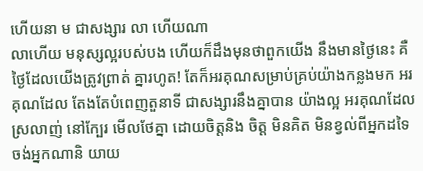ហើយនា ម ជាសង្សារ លា ហើយណា
លាហើយ មនុស្សល្អរបស់បង ហើយក៏ដឹងមុនថាពួកយើង នឹងមានថ្ងៃនេះ គឺថ្ងៃដែលយើងត្រូវព្រាត់ គ្នារហូត! តែក៏អរគុណសម្រាប់គ្រប់យ៉ាងកន្លងមក អរគុណដែល តែងតែបំពេញតួនាទី ជាសង្សារនឹងគ្នាបាន យ៉ាងល្អ អរគុណដែល ស្រលាញ់ នៅក្បែរ មើលថែគ្នា ដោយចិត្តនិង ចិត្ត មិនគិត មិនខ្វល់ពីអ្នកដទៃ ចង់អ្នកណានិ យាយ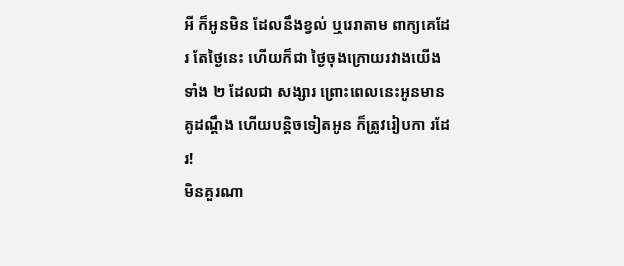អី ក៏អូនមិន ដែលនឹងខ្វល់ ឬរេរាតាម ពាក្យគេដែរ តែថ្ងៃនេះ ហើយក៏ជា ថ្ងៃចុងក្រោយរវាងយើងទាំង ២ ដែលជា សង្សារ ព្រោះពេលនេះអូនមាន គូដណ្តឹង ហើយបន្តិចទៀតអូន ក៏ត្រូវរៀបកា រដែរ!
មិនគួរណា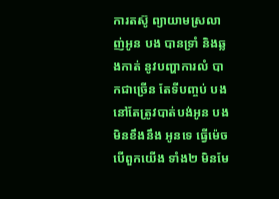ការតស៊ូ ព្យាយាមស្រលាញ់អូន បង បានទ្រាំ និងឆ្លងកាត់ នូវបញ្ហាការលំ បាកជាច្រើន តែទីបញ្ចប់ បងនៅតែត្រូវបាត់បង់អូន បងមិនខឹងនឹង អូនទេ ធ្វើម៉េចបើពួកយើង ទាំង២ មិនមែ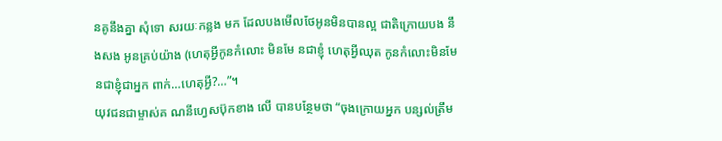នគូនឹងគ្នា សុំទោ សរយៈកន្លង មក ដែលបងមើលថែអូនមិនបានល្អ ជាតិក្រោយបង នឹងសង អូនគ្រប់យ៉ាង (ហេតុអ្វីកូនកំលោះ មិនមែ នជាខ្ញុំ ហេតុអ្វីឈុត កូនកំលោះមិនមែនជាខ្ញុំជាអ្នក ពាក់…ហេតុអ្វី?…”។
យុវជនជាម្ចាស់គ ណនីហ្វេសប៊ុកខាង លើ បានបន្ថែមថា “ចុងក្រោយអ្នក បន្សល់ត្រឹម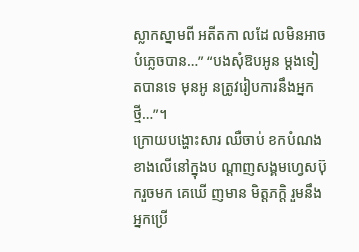ស្លាកស្នាមពី អតីតកា លដែ លមិនអាចបំភ្លេចបាន…” “បងសុំឱបអូន ម្តងទៀតបានទេ មុនអូ នត្រូវរៀបការនឹងអ្នកថ្មី…”។
ក្រោយបង្ហោះសារ ឈឺចាប់ ខកបំណងខាងលើនៅក្នុងប ណ្តាញសង្គមហ្វេសប៊ុករួចមក គេឃើ ញមាន មិត្តភក្តិ រួមនឹងអ្នកប្រើ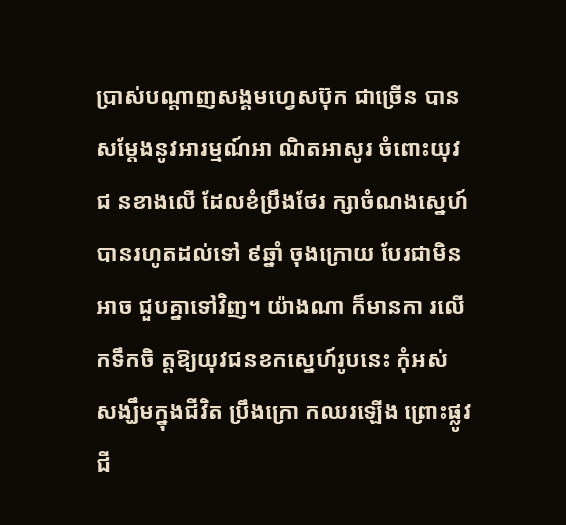ប្រាស់បណ្តាញសង្គមហ្វេសប៊ុក ជាច្រើន បានសម្តែងនូវអារម្មណ៍អា ណិតអាសូរ ចំពោះយុវជ នខាងលើ ដែលខំប្រឹងថែរ ក្សាចំណងស្នេហ៍បានរហូតដល់ទៅ ៩ឆ្នាំ ចុងក្រោយ បែរជាមិន អាច ជួបគ្នាទៅវិញ។ យ៉ាងណា ក៏មានកា រលើកទឹកចិ ត្តឱ្យយុវជនខកស្នេហ៍រូបនេះ កុំអស់ សង្ឃឹមក្នុងជីវិត ប្រឹងក្រោ កឈរឡើង ព្រោះផ្លូវជី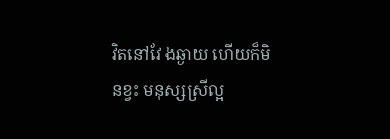វិតនៅវែ ងឆ្ងាយ ហើយក៏មិនខ្វះ មនុស្សស្រីល្អ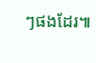ៗផងដែរ៕